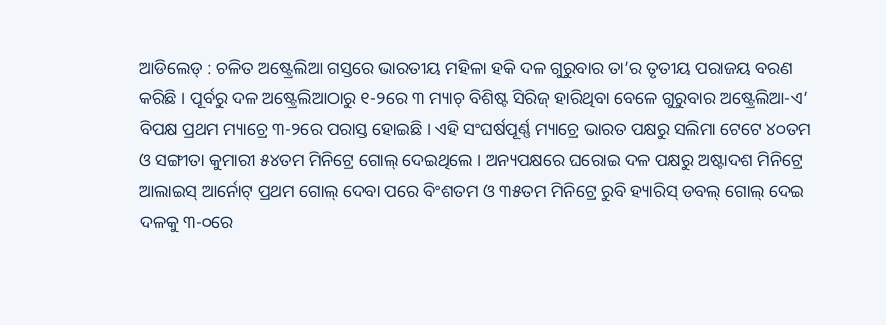ଆଡିଲେଡ୍ : ଚଳିତ ଅଷ୍ଟ୍ରେଲିଆ ଗସ୍ତରେ ଭାରତୀୟ ମହିଳା ହକି ଦଳ ଗୁରୁବାର ତା’ର ତୃତୀୟ ପରାଜୟ ବରଣ କରିଛି । ପୂର୍ବରୁ ଦଳ ଅଷ୍ଟ୍ରେଲିଆଠାରୁ ୧-୨ରେ ୩ ମ୍ୟାଚ୍ ବିଶିଷ୍ଟ ସିରିଜ୍ ହାରିଥିବା ବେଳେ ଗୁରୁବାର ଅଷ୍ଟ୍ରେଲିଆ-ଏ’ ବିପକ୍ଷ ପ୍ରଥମ ମ୍ୟାଚ୍ରେ ୩-୨ରେ ପରାସ୍ତ ହୋଇଛି । ଏହି ସଂଘର୍ଷପୂର୍ଣ୍ଣ ମ୍ୟାଚ୍ରେ ଭାରତ ପକ୍ଷରୁ ସଲିମା ଟେଟେ ୪୦ତମ ଓ ସଙ୍ଗୀତା କୁମାରୀ ୫୪ତମ ମିନିଟ୍ରେ ଗୋଲ୍ ଦେଇଥିଲେ । ଅନ୍ୟପକ୍ଷରେ ଘରୋଇ ଦଳ ପକ୍ଷରୁ ଅଷ୍ଟାଦଶ ମିନିଟ୍ରେ ଆଲାଇସ୍ ଆର୍ନୋଟ୍ ପ୍ରଥମ ଗୋଲ୍ ଦେବା ପରେ ବିଂଶତମ ଓ ୩୫ତମ ମିନିଟ୍ରେ ରୁବି ହ୍ୟାରିସ୍ ଡବଲ୍ ଗୋଲ୍ ଦେଇ ଦଳକୁ ୩-୦ରେ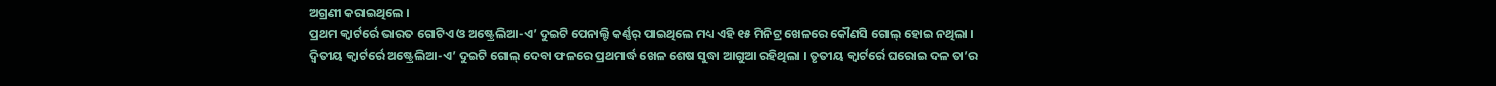ଅଗ୍ରଣୀ କରାଇଥିଲେ ।
ପ୍ରଥମ କ୍ୱାର୍ଟର୍ରେ ଭାରତ ଗୋଟିଏ ଓ ଅଷ୍ଟ୍ରେଲିଆ-ଏ’ ଦୁଇଟି ପେନାଲ୍ଟି କର୍ଣ୍ଣର୍ ପାଇଥିଲେ ମଧ୍ୟ ଏହି ୧୫ ମିନିଟ୍ର ଖେଳରେ କୌଣସି ଗୋଲ୍ ହୋଇ ନଥିଲା । ଦ୍ୱିତୀୟ କ୍ୱାର୍ଟର୍ରେ ଅଷ୍ଟ୍ରେଲିଆ-ଏ’ ଦୁଇଟି ଗୋଲ୍ ଦେବା ଫଳରେ ପ୍ରଥମାର୍ଦ୍ଧ ଖେଳ ଶେଷ ସୁଦ୍ଧା ଆଗୁଆ ରହିଥିଲା । ତୃତୀୟ କ୍ୱାର୍ଟର୍ରେ ଘରୋଇ ଦଳ ତା’ର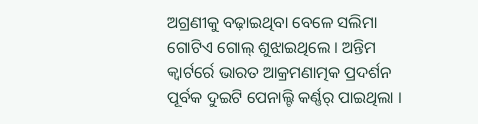ଅଗ୍ରଣୀକୁ ବଢ଼ାଇଥିବା ବେଳେ ସଲିମା ଗୋଟିଏ ଗୋଲ୍ ଶୁଝାଇଥିଲେ । ଅନ୍ତିମ କ୍ୱାର୍ଟର୍ରେ ଭାରତ ଆକ୍ରମଣାତ୍ମକ ପ୍ରଦର୍ଶନ ପୂର୍ବକ ଦୁଇଟି ପେନାଲ୍ଟି କର୍ଣ୍ଣର୍ ପାଇଥିଲା ।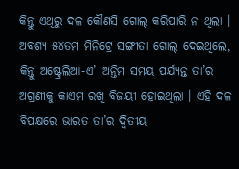କିନ୍ତୁ ଏଥିରୁ ଦଳ କୌଣସି ଗୋଲ୍ କରିପାରି ନ ଥିଲା । ଅବଶ୍ୟ ୫୪ତମ ମିନିଟ୍ରେ ସଙ୍ଗୀତା ଗୋଲ୍ ଦେଇଥିଲେ, କିନ୍ତୁ ଅଷ୍ଟ୍ରେଲିଆ-ଏ’ ଅନ୍ତିମ ସମୟ ପର୍ଯ୍ୟନ୍ତ ତା’ର ଅଗ୍ରଣୀକୁ କାଏମ ରଖି ବିଜୟୀ ହୋଇଥିଲା । ଏହି ଦଳ ବିପକ୍ଷରେ ଭାରତ ତା’ର ଦ୍ୱିତୀୟ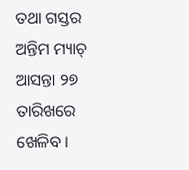ତଥା ଗସ୍ତର ଅନ୍ତିମ ମ୍ୟାଚ୍ ଆସନ୍ତା ୨୭ ତାରିଖରେ ଖେଳିବ ।